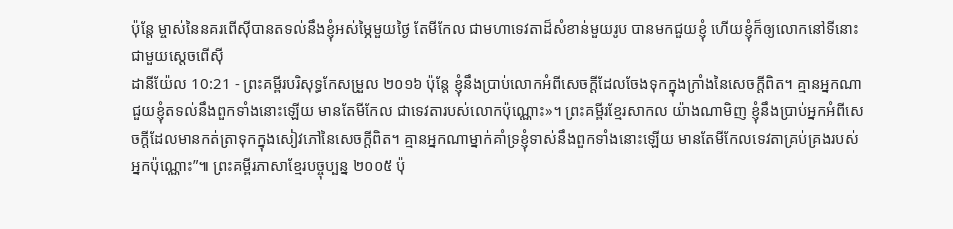ប៉ុន្តែ ម្ចាស់នៃនគរពើស៊ីបានតទល់នឹងខ្ញុំអស់ម្ភៃមួយថ្ងៃ តែមីកែល ជាមហាទេវតាដ៏សំខាន់មួយរូប បានមកជួយខ្ញុំ ហើយខ្ញុំក៏ឲ្យលោកនៅទីនោះជាមួយស្តេចពើស៊ី
ដានីយ៉ែល 10:21 - ព្រះគម្ពីរបរិសុទ្ធកែសម្រួល ២០១៦ ប៉ុន្តែ ខ្ញុំនឹងប្រាប់លោកអំពីសេចក្ដីដែលចែងទុកក្នុងក្រាំងនៃសេចក្ដីពិត។ គ្មានអ្នកណាជួយខ្ញុំតទល់នឹងពួកទាំងនោះឡើយ មានតែមីកែល ជាទេវតារបស់លោកប៉ុណ្ណោះ»។ ព្រះគម្ពីរខ្មែរសាកល យ៉ាងណាមិញ ខ្ញុំនឹងប្រាប់អ្នកអំពីសេចក្ដីដែលមានកត់ត្រាទុកក្នុងសៀវភៅនៃសេចក្ដីពិត។ គ្មានអ្នកណាម្នាក់គាំទ្រខ្ញុំទាស់នឹងពួកទាំងនោះឡើយ មានតែមីកែលទេវតាគ្រប់គ្រងរបស់អ្នកប៉ុណ្ណោះ”៕ ព្រះគម្ពីរភាសាខ្មែរបច្ចុប្បន្ន ២០០៥ ប៉ុ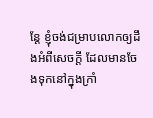ន្តែ ខ្ញុំចង់ជម្រាបលោកឲ្យដឹងអំពីសេចក្ដី ដែលមានចែងទុកនៅក្នុងក្រាំ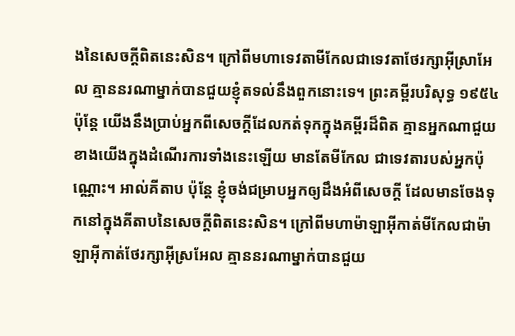ងនៃសេចក្ដីពិតនេះសិន។ ក្រៅពីមហាទេវតាមីកែលជាទេវតាថែរក្សាអ៊ីស្រាអែល គ្មាននរណាម្នាក់បានជួយខ្ញុំតទល់នឹងពួកនោះទេ។ ព្រះគម្ពីរបរិសុទ្ធ ១៩៥៤ ប៉ុន្តែ យើងនឹងប្រាប់អ្នកពីសេចក្ដីដែលកត់ទុកក្នុងគម្ពីរដ៏ពិត គ្មានអ្នកណាជួយខាងយើងក្នុងដំណើរការទាំងនេះឡើយ មានតែមីកែល ជាទេវតារបស់អ្នកប៉ុណ្ណោះ។ អាល់គីតាប ប៉ុន្តែ ខ្ញុំចង់ជម្រាបអ្នកឲ្យដឹងអំពីសេចក្ដី ដែលមានចែងទុកនៅក្នុងគីតាបនៃសេចក្ដីពិតនេះសិន។ ក្រៅពីមហាម៉ាឡាអ៊ីកាត់មីកែលជាម៉ាឡាអ៊ីកាត់ថែរក្សាអ៊ីស្រអែល គ្មាននរណាម្នាក់បានជួយ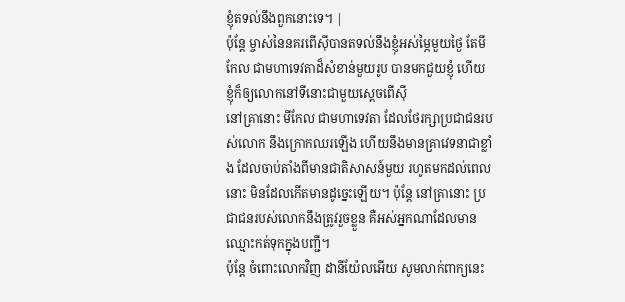ខ្ញុំតទល់នឹងពួកនោះទេ។ |
ប៉ុន្តែ ម្ចាស់នៃនគរពើស៊ីបានតទល់នឹងខ្ញុំអស់ម្ភៃមួយថ្ងៃ តែមីកែល ជាមហាទេវតាដ៏សំខាន់មួយរូប បានមកជួយខ្ញុំ ហើយខ្ញុំក៏ឲ្យលោកនៅទីនោះជាមួយស្តេចពើស៊ី
នៅគ្រានោះ មីកែល ជាមហាទេវតា ដែលថែរក្សាប្រជាជនរបស់លោក នឹងក្រោកឈរឡើង ហើយនឹងមានគ្រាវេទនាជាខ្លាំង ដែលចាប់តាំងពីមានជាតិសាសន៍មួយ រហូតមកដល់ពេលនោះ មិនដែលកើតមានដូច្នេះឡើយ។ ប៉ុន្ដែ នៅគ្រានោះ ប្រជាជនរបស់លោកនឹងត្រូវរួចខ្លួន គឺអស់អ្នកណាដែលមានឈ្មោះកត់ទុកក្នុងបញ្ជី។
ប៉ុន្ដែ ចំពោះលោកវិញ ដានីយ៉ែលអើយ សូមលាក់ពាក្យនេះ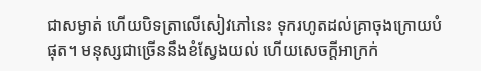ជាសម្ងាត់ ហើយបិទត្រាលើសៀវភៅនេះ ទុករហូតដល់គ្រាចុងក្រោយបំផុត។ មនុស្សជាច្រើននឹងខំស្វែងយល់ ហើយសេចក្ដីអាក្រក់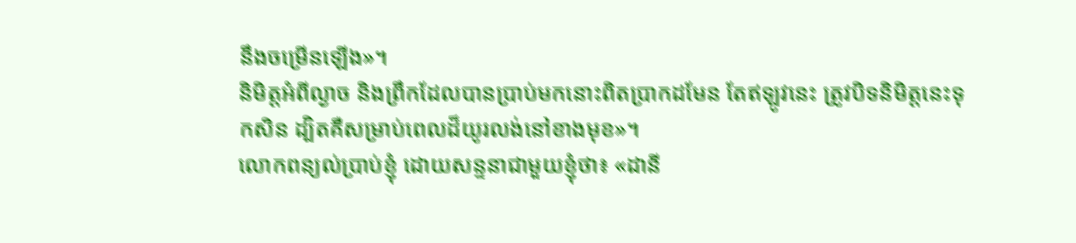នឹងចម្រើនឡើង»។
និមិត្តអំពីល្ងាច និងព្រឹកដែលបានប្រាប់មកនោះពិតប្រាកដមែន តែឥឡូវនេះ ត្រូវបិទនិមិត្តនេះទុកសិន ដ្បិតគឺសម្រាប់ពេលដ៏យូរលង់នៅខាងមុខ»។
លោកពន្យល់ប្រាប់ខ្ញុំ ដោយសន្ទនាជាមួយខ្ញុំថា៖ «ដានី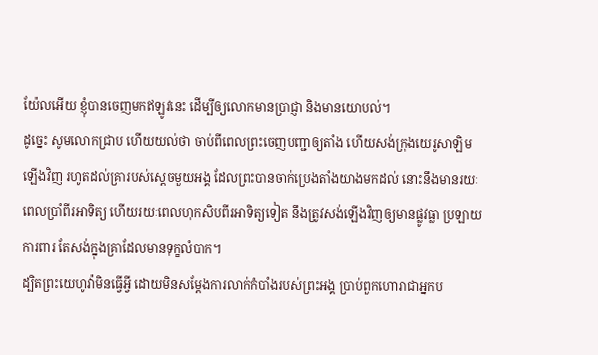យ៉ែលអើយ ខ្ញុំបានចេញមកឥឡូវនេះ ដើម្បីឲ្យលោកមានប្រាជ្ញា និងមានយោបល់។
ដូច្នេះ សូមលោកជ្រាប ហើយយល់ថា ចាប់ពីពេលព្រះចេញបញ្ជាឲ្យតាំង ហើយសង់ក្រុងយេរូសាឡិមឡើងវិញ រហូតដល់គ្រារបស់ស្ដេចមួយអង្គ ដែលព្រះបានចាក់ប្រេងតាំងយាងមកដល់ នោះនឹងមានរយៈពេលប្រាំពីរអាទិត្យ ហើយរយៈពេលហុកសិបពីរអាទិត្យទៀត នឹងត្រូវសង់ឡើងវិញឲ្យមានផ្លូវធ្លា ប្រឡាយការពារ តែសង់ក្នុងគ្រាដែលមានទុក្ខលំបាក។
ដ្បិតព្រះយេហូវ៉ាមិនធ្វើអ្វី ដោយមិនសម្ដែងការលាក់កំបាំងរបស់ព្រះអង្គ ប្រាប់ពួកហោរាជាអ្នកប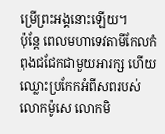ម្រើព្រះអង្គនោះឡើយ។
ប៉ុន្តែ ពេលមហាទេវតាមីកែលកំពុងជជែកជាមួយអារក្ស ហើយឈ្លោះប្រកែកអំពីសពរបស់លោកម៉ូសេ លោកមិ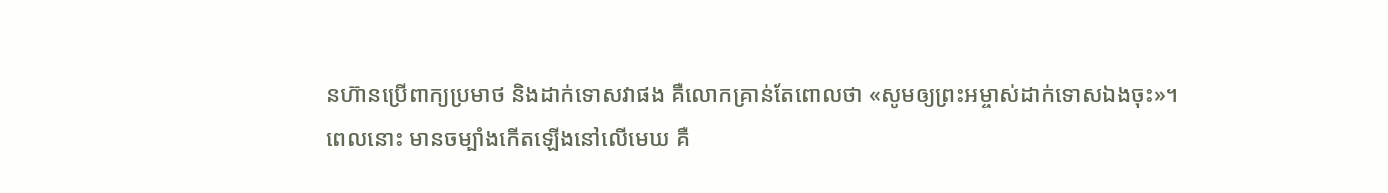នហ៊ានប្រើពាក្យប្រមាថ និងដាក់ទោសវាផង គឺលោកគ្រាន់តែពោលថា «សូមឲ្យព្រះអម្ចាស់ដាក់ទោសឯងចុះ»។
ពេលនោះ មានចម្បាំងកើតឡើងនៅលើមេឃ គឺ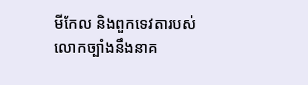មីកែល និងពួកទេវតារបស់លោកច្បាំងនឹងនាគ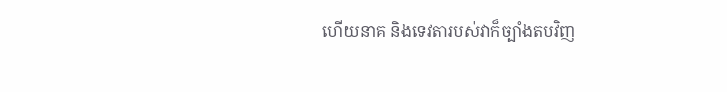ហើយនាគ និងទេវតារបស់វាក៏ច្បាំងតបវិញ